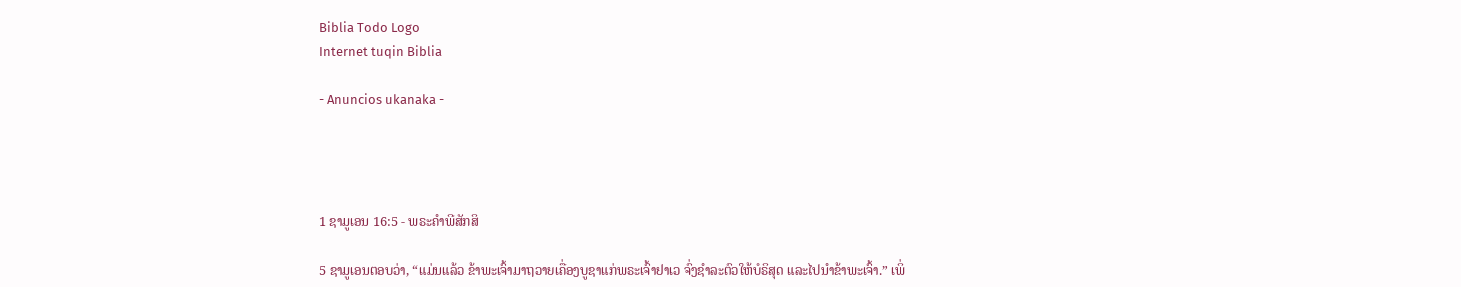Biblia Todo Logo
Internet tuqin Biblia

- Anuncios ukanaka -




1 ຊາມູເອນ 16:5 - ພຣະຄຳພີສັກສິ

5 ຊາມູເອນຕອບວ່າ, “ແມ່ນແລ້ວ ຂ້າພະເຈົ້າມາຖວາຍເຄື່ອງບູຊາແກ່ພຣະເຈົ້າຢາເວ ຈົ່ງຊຳລະຕົວໃຫ້ບໍຣິສຸດ ແລະໄປນຳຂ້າພະເຈົ້າ.” ເພິ່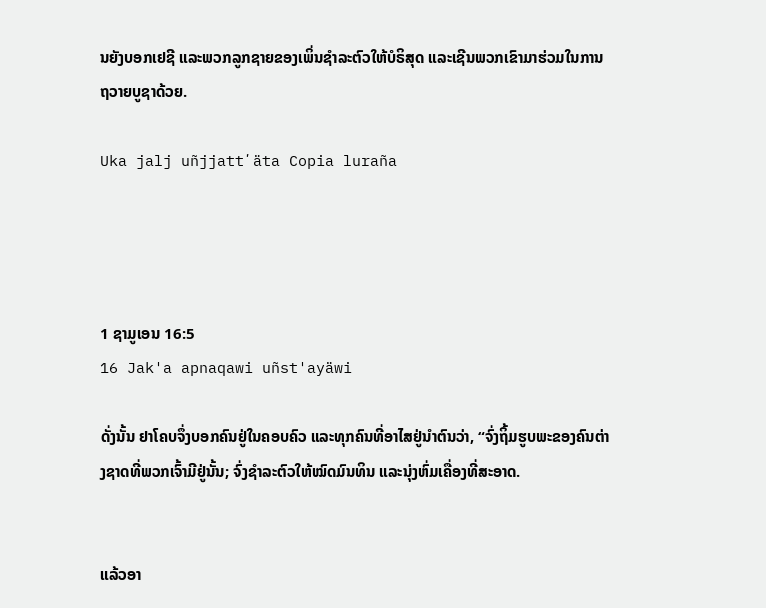ນຍັງບອກເຢຊີ ແລະພວກລູກຊາຍຂອງເພິ່ນຊຳລະຕົວໃຫ້ບໍຣິສຸດ ແລະເຊີນພວກເຂົາມາຮ່ວມໃນການຖວາຍບູຊາດ້ວຍ.

Uka jalj uñjjattʼäta Copia luraña




1 ຊາມູເອນ 16:5
16 Jak'a apnaqawi uñst'ayäwi

ດັ່ງນັ້ນ ຢາໂຄບຈຶ່ງບອກຄົນຢູ່ໃນຄອບຄົວ ແລະທຸກຄົນທີ່ອາໄສຢູ່ນຳຕົນວ່າ, “ຈົ່ງຖິ້ມຮູບພະຂອງຄົນຕ່າງຊາດທີ່ພວກເຈົ້າມີຢູ່ນັ້ນ; ຈົ່ງຊຳລະຕົວໃຫ້ໝົດມົນທິນ ແລະນຸ່ງຫົ່ມເຄື່ອງທີ່ສະອາດ.


ແລ້ວອາ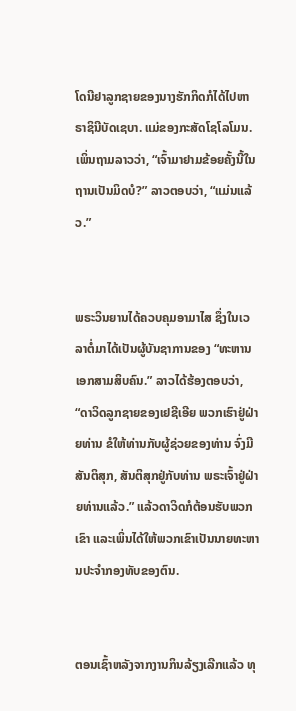ໂດນີຢາລູກຊາຍຂອງນາງຮັກກິດກໍໄດ້ໄປຫາຣາຊິນີບັດເຊບາ. ແມ່ຂອງກະສັດໂຊໂລໂມນ. ເພິ່ນຖາມລາວວ່າ, “ເຈົ້າມາຢາມຂ້ອຍຄັ້ງນີ້ໃນຖານເປັນມິດບໍ?” ລາວຕອບວ່າ, “ແມ່ນແລ້ວ.”


ພຣະວິນຍານໄດ້ຄວບຄຸມອາມາໄສ ຊຶ່ງໃນເວລາຕໍ່ມາໄດ້ເປັນຜູ້ບັນຊາການຂອງ “ທະຫານເອກສາມສິບຄົນ.” ລາວໄດ້ຮ້ອງຕອບວ່າ, “ດາວິດລູກຊາຍຂອງເຢຊີເອີຍ ພວກເຮົາຢູ່ຝ່າຍທ່ານ ຂໍໃຫ້ທ່ານກັບຜູ້ຊ່ວຍຂອງທ່ານ ຈົ່ງມີສັນຕິສຸກ, ສັນຕິສຸກຢູ່ກັບທ່ານ ພຣະເຈົ້າຢູ່ຝ່າຍທ່ານແລ້ວ.” ແລ້ວດາວິດກໍຕ້ອນຮັບພວກເຂົາ ແລະເພິ່ນໄດ້ໃຫ້ພວກເຂົາເປັນນາຍທະຫານປະຈຳກອງທັບຂອງຕົນ.


ຕອນເຊົ້າຫລັງຈາກງານກິນລ້ຽງເລີກແລ້ວ ທຸ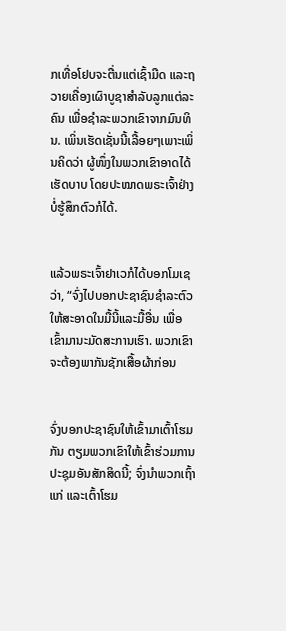ກເທື່ອໂຢບຈະຕື່ນແຕ່ເຊົ້າມືດ ແລະຖວາຍເຄື່ອງເຜົາບູຊາສຳລັບລູກແຕ່ລະຄົນ ເພື່ອຊຳລະພວກເຂົາຈາກມົນທິນ. ເພິ່ນເຮັດເຊັ່ນນີ້ເລື້ອຍໆເພາະເພິ່ນຄິດວ່າ ຜູ້ໜຶ່ງໃນພວກເຂົາອາດໄດ້ເຮັດບາບ ໂດຍປະໝາດພຣະເຈົ້າຢ່າງບໍ່ຮູ້ສຶກຕົວກໍໄດ້.


ແລ້ວພຣະເຈົ້າຢາເວກໍໄດ້ບອກໂມເຊວ່າ, “ຈົ່ງໄປບອກປະຊາຊົນຊຳລະຕົວ ໃຫ້ສະອາດໃນມື້ນີ້ແລະມື້ອື່ນ ເພື່ອເຂົ້າມານະມັດສະການເຮົາ. ພວກເຂົາຈະຕ້ອງພາກັນຊັກເສື້ອຜ້າກ່ອນ


ຈົ່ງບອກປະຊາຊົນໃຫ້ເຂົ້າມາເຕົ້າໂຮມກັນ ຕຽມພວກເຂົາໃຫ້ເຂົ້າຮ່ວມການປະຊຸມອັນສັກສິດນີ້; ຈົ່ງນຳພວກເຖົ້າແກ່ ແລະເຕົ້າໂຮມ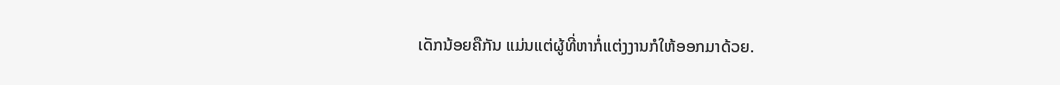ເດັກນ້ອຍຄືກັນ ແມ່ນແຕ່ຜູ້ທີ່ຫາກໍ່ແຕ່ງງານກໍໃຫ້ອອກມາດ້ວຍ.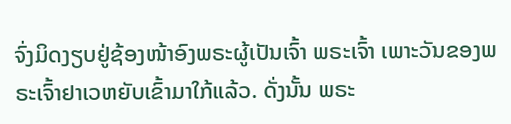ຈົ່ງມິດງຽບຢູ່ຊ້ອງໜ້າອົງພຣະຜູ້ເປັນເຈົ້າ ພຣະເຈົ້າ ເພາະວັນຂອງພຣະເຈົ້າຢາເວຫຍັບເຂົ້າມາໃກ້ແລ້ວ. ດັ່ງນັ້ນ ພຣະ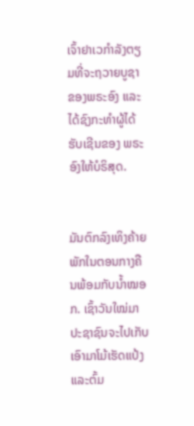ເຈົ້າຢາເວກຳລັງຕຽມທີ່ຈະຖວາຍບູຊາຂອງພຣະອົງ ແລະໄດ້ຊົງກະທຳຜູ້ໄດ້ຮັບເຊີນຂອງ ພຣະອົງໃຫ້ບໍຣິສຸດ.


ມັນຕົກລົງເທິງຄ້າຍພັກໃນຕອນກາງຄືນພ້ອມກັບນໍ້າໝອກ. ເຊົ້າວັນໃໝ່ມາ ປະຊາຊົນຈະໄປເກັບເອົາມາໂມ້ເຮັດແປ້ງ ແລະຕົ້ມ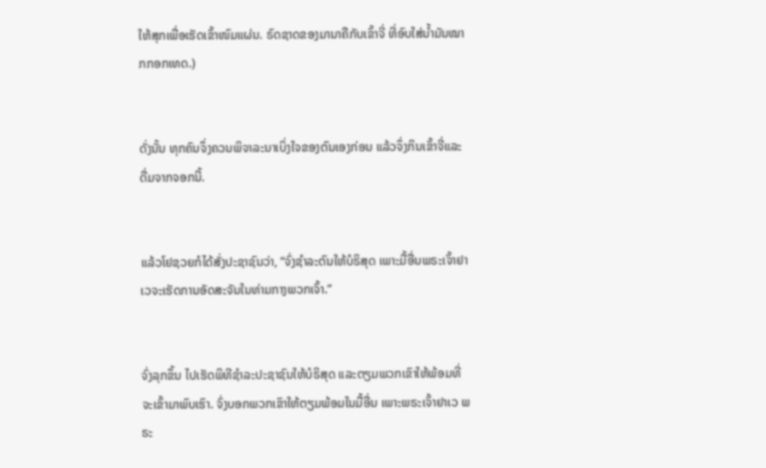ໃຫ້ສຸກເພື່ອເຮັດເຂົ້າໜົມແຜ່ນ. ຣົດຊາດຂອງມານາຄືກັບເຂົ້າຈີ່ ທີ່ອົບໃສ່ນໍ້າມັນໝາກກອກເທດ.)


ດັ່ງນັ້ນ ທຸກຄົນຈຶ່ງຄວນພິຈາລະນາເບິ່ງໃຈຂອງຕົນເອງກ່ອນ ແລ້ວຈຶ່ງກິນເຂົ້າຈີ່ແລະດື່ມຈາກຈອກນີ້.


ແລ້ວໂຢຊວຍກໍໄດ້ສັ່ງປະຊາຊົນວ່າ, “ຈົ່ງຊຳລະຕົນໃຫ້ບໍຣິສຸດ ເພາະມື້ອື່ນພຣະເຈົ້າຢາເວຈະເຮັດການອັດສະຈັນໃນທ່າມກາງພວກເຈົ້າ.”


ຈົ່ງລຸກຂຶ້ນ ໄປເຮັດພິທີຊຳລະປະຊາຊົນໃຫ້ບໍຣິສຸດ ແລະຕຽມພວກເຂົາໃຫ້ພ້ອມທີ່ຈະເຂົ້າມາພົບເຮົາ. ຈົ່ງບອກພວກເຂົາໃຫ້ຕຽມພ້ອມໃນມື້ອື່ນ ເພາະພຣະເຈົ້າຢາເວ ພຣະ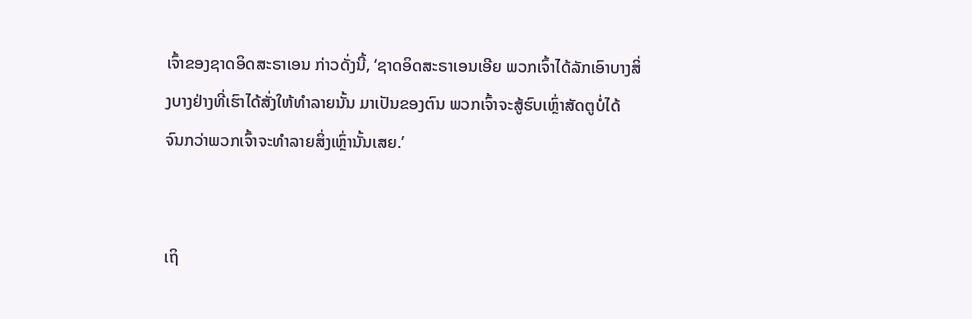ເຈົ້າຂອງຊາດອິດສະຣາເອນ ກ່າວດັ່ງນີ້, ‘ຊາດອິດສະຣາເອນເອີຍ ພວກເຈົ້າໄດ້ລັກເອົາບາງສິ່ງບາງຢ່າງທີ່ເຮົາໄດ້ສັ່ງໃຫ້ທຳລາຍນັ້ນ ມາເປັນຂອງຕົນ ພວກເຈົ້າຈະສູ້ຮົບເຫຼົ່າສັດຕູບໍ່ໄດ້ ຈົນກວ່າພວກເຈົ້າຈະທຳລາຍສິ່ງເຫຼົ່ານັ້ນເສຍ.’


ເຖິ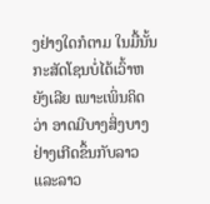ງຢ່າງໃດກໍຕາມ ໃນມື້ນັ້ນກະສັດໂຊນບໍ່ໄດ້ເວົ້າຫຍັງເລີຍ ເພາະເພິ່ນຄິດວ່າ ອາດມີບາງສິ່ງບາງຢ່າງເກີດຂຶ້ນກັບລາວ ແລະລາວ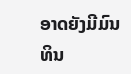ອາດຍັງມີມົນທິນ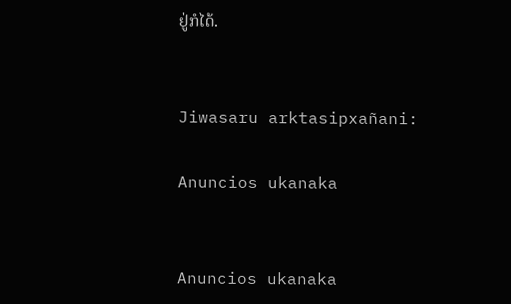ຢູ່ກໍໄດ້.


Jiwasaru arktasipxañani:

Anuncios ukanaka


Anuncios ukanaka